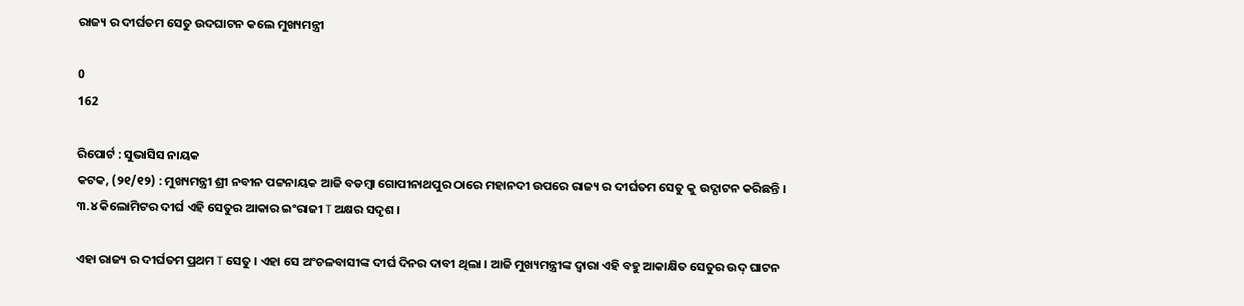ରାଜ୍ୟ ର ଦୀର୍ଘତମ ସେତୁ ଉଦଘାଟନ କଲେ ମୁଖ୍ୟମନ୍ତ୍ରୀ

0
162

ରିପୋର୍ଟ : ସୁଭାସିସ ନାୟକ
କଟକ, (୨୧/୧୨) : ମୁଖ୍ୟମନ୍ତ୍ରୀ ଶ୍ରୀ ନବୀନ ପଟ୍ଟନାୟକ ଆଜି ବଡମ୍ବା ଗୋପୀନାଥପୁର ଠାରେ ମହାନଦୀ ଉପରେ ରାଜ୍ୟ ର ଦୀର୍ଘତମ ସେତୁ କୁ ଉଦ୍ଘାଟନ କରିଛନ୍ତି । ୩.୪ କିଲୋମିଟର ଦୀର୍ଘ ଏହି ସେତୁର ଆକାର ଇଂରାଜୀ T ଅକ୍ଷର ସଦୃଶ ।

ଏହା ରାଜ୍ୟ ର ଦୀର୍ଘତମ ପ୍ରଥମ T ସେତୁ । ଏହା ସେ ଅଂଚଳବାସୀଙ୍କ ଦୀର୍ଘ ଦିନର ଦାବୀ ଥିଲା । ଆଜି ମୁଖ୍ୟମନ୍ତ୍ରୀଙ୍କ ଦ୍ୱାରା ଏହି ବହୁ ଆକାକ୍ଷିତ ସେତୁର ଉଦ୍ ଘାଟନ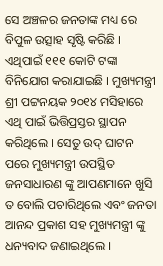ସେ ଅଞ୍ଚଳର ଜନତାଙ୍କ ମଧ୍ୟ ରେ ବିପୁଳ ଉତ୍ସାହ ସୃଷ୍ଟି କରିଛି । ଏଥିପାଇଁ ୧୧୧ କୋଟି ଟଙ୍କା ବିନିଯୋଗ କରାଯାଇଛି । ମୁଖ୍ୟମନ୍ତ୍ରୀ ଶ୍ରୀ ପଟ୍ଟନୟକ ୨୦୧୪ ମସିହାରେ ଏଥି ପାଇଁ ଭିତ୍ତିପ୍ରସ୍ତର ସ୍ଥାପନ କରିଥିଲେ । ସେତୁ ଉଦ୍ ଘାଟନ ପରେ ମୁଖ୍ୟମନ୍ତ୍ରୀ ଉପସ୍ଥିତ ଜନସାଧାରଣ ଙ୍କୁ ଆପଣମାନେ ଖୁସି ତ ବୋଲି ପଚାରିଥିଲେ ଏବଂ ଜନତା ଆନନ୍ଦ ପ୍ରକାଶ ସହ ମୁଖ୍ୟମନ୍ତ୍ରୀ ଙ୍କୁ ଧନ୍ୟବାଦ ଜଣାଇଥିଲେ ।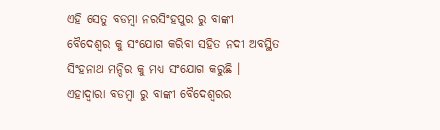ଏହି ସେତୁ ବଡମ୍ବା ନରସିଂହପୁର ରୁ ବାଙ୍କୀ ବୈଦେଶ୍ୱର କୁ ସଂଯୋଗ କରିବା ସହିତ ନଦୀ ଅବସ୍ଥିତ ସିଂହନାଥ ମନ୍ଦିର କୁ ମଧ୍ୟ ସଂଯୋଗ କରୁଛି । ଏହାଦ୍ୱାରା ବଡମ୍ବା ରୁ ବାଙ୍କୀ ବୈଦେଶ୍ୱରର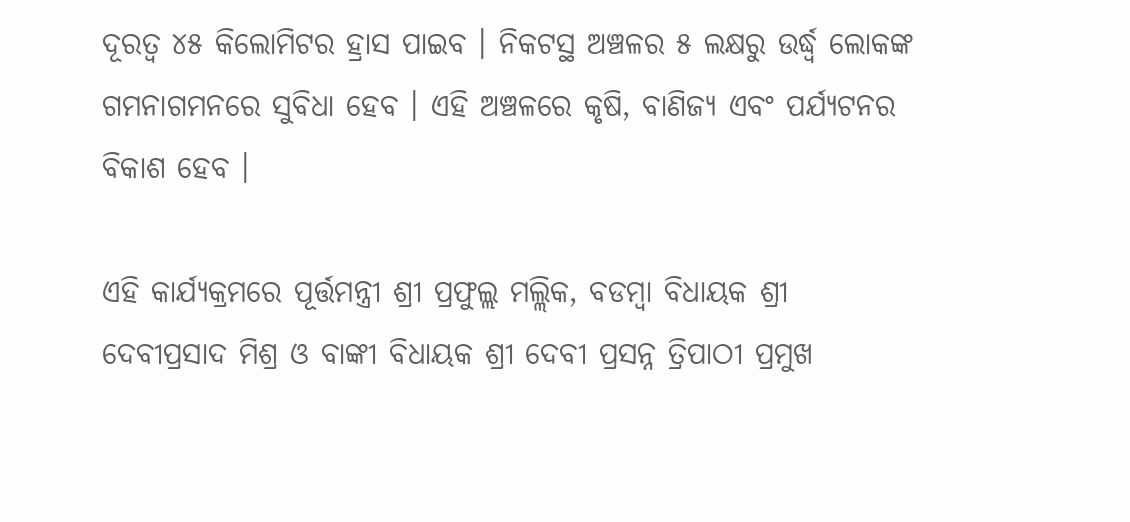ଦୂରତ୍ୱ ୪୫ କିଲୋମିଟର ହ୍ରାସ ପାଇବ । ନିକଟସ୍ଥ ଅଞ୍ଚଳର ୫ ଲକ୍ଷରୁ ଉର୍ଦ୍ଧ୍ୱ ଲୋକଙ୍କ ଗମନାଗମନରେ ସୁବିଧା ହେବ । ଏହି ଅଞ୍ଚଳରେ କୃଷି, ବାଣିଜ୍ୟ ଏବଂ ପର୍ଯ୍ୟଟନର ବିକାଶ ହେବ ।

ଏହି କାର୍ଯ୍ୟକ୍ରମରେ ପୂର୍ତ୍ତମନ୍ତ୍ରୀ ଶ୍ରୀ ପ୍ରଫୁଲ୍ଲ ମଲ୍ଲିକ, ବଡମ୍ବା ବିଧାୟକ ଶ୍ରୀ ଦେବୀପ୍ରସାଦ ମିଶ୍ର ଓ ବାଙ୍କୀ ବିଧାୟକ ଶ୍ରୀ ଦେବୀ ପ୍ରସନ୍ନ ତ୍ରିପାଠୀ ପ୍ରମୁଖ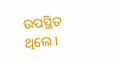ଉପସ୍ଥିତ ଥିଲେ ।